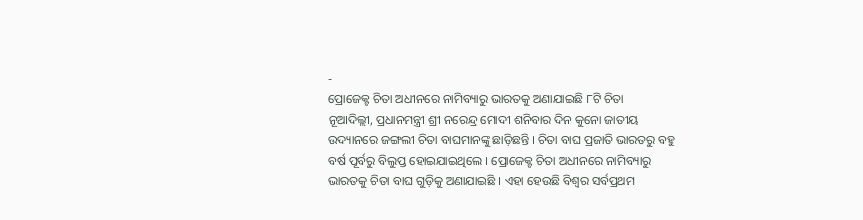-
ପ୍ରୋଜେକ୍ଟ ଚିତା ଅଧୀନରେ ନାମିବ୍ୟାରୁ ଭାରତକୁ ଅଣାଯାଇଛି ୮ଟି ଚିତା
ନୂଆଦିଲ୍ଲୀ, ପ୍ରଧାନମନ୍ତ୍ରୀ ଶ୍ରୀ ନରେନ୍ଦ୍ର ମୋଦୀ ଶନିବାର ଦିନ କୁନୋ ଜାତୀୟ ଉଦ୍ୟାନରେ ଜଙ୍ଗଲୀ ଚିତା ବାଘମାନଙ୍କୁ ଛାଡ଼ିଛନ୍ତି । ଚିତା ବାଘ ପ୍ରଜାତି ଭାରତରୁ ବହୁ ବର୍ଷ ପୂର୍ବରୁ ବିଲୁପ୍ତ ହୋଇଯାଇଥିଲେ । ପ୍ରୋଜେକ୍ଟ ଚିତା ଅଧୀନରେ ନାମିବ୍ୟାରୁ ଭାରତକୁ ଚିତା ବାଘ ଗୁଡ଼ିକୁ ଅଣାଯାଇଛି । ଏହା ହେଉଛି ବିଶ୍ୱର ସର୍ବପ୍ରଥମ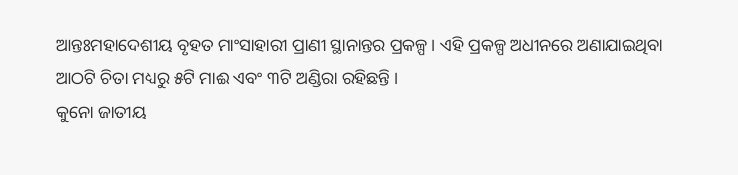ଆନ୍ତଃମହାଦେଶୀୟ ବୃହତ ମାଂସାହାରୀ ପ୍ରାଣୀ ସ୍ଥାନାନ୍ତର ପ୍ରକଳ୍ପ । ଏହି ପ୍ରକଳ୍ପ ଅଧୀନରେ ଅଣାଯାଇଥିବା ଆଠଟି ଚିତା ମଧ୍ୟରୁ ୫ଟି ମାଈ ଏବଂ ୩ଟି ଅଣ୍ଡିରା ରହିଛନ୍ତି ।
କୁନୋ ଜାତୀୟ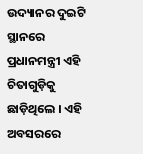ଉଦ୍ୟାନର ଦୁଇଟି ସ୍ଥାନରେ ପ୍ରଧାନମନ୍ତ୍ରୀ ଏହି ଚିତାଗୁଡ଼ିକୁ ଛାଡ଼ିଥିଲେ । ଏହି ଅବସରରେ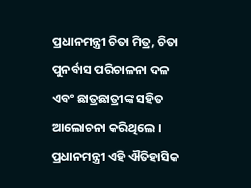ପ୍ରଧାନମନ୍ତ୍ରୀ ଚିତା ମିତ୍ର, ଚିତା ପୁନର୍ବାସ ପରିଚାଳନା ଦଳ ଏବଂ ଛାତ୍ରଛାତ୍ରୀଙ୍କ ସହିତ ଆଲୋଚନା କରିଥିଲେ । ପ୍ରଧାନମନ୍ତ୍ରୀ ଏହି ଐତିହାସିକ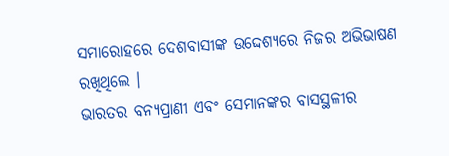ସମାରୋହରେ ଦେଶବାସୀଙ୍କ ଉଦ୍ଦେଶ୍ୟରେ ନିଜର ଅଭିଭାଷଣ ରଖିଥିଲେ ।
ଭାରତର ବନ୍ୟପ୍ରାଣୀ ଏବଂ ସେମାନଙ୍କର ବାସସ୍ଥଳୀର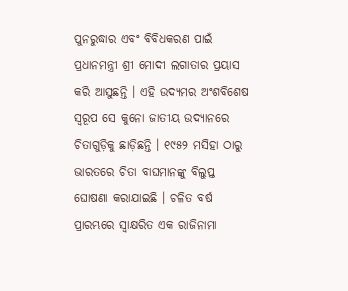ପୁନରୁଦ୍ଧାର ଏବଂ ବିବିଧକରଣ ପାଇଁ ପ୍ରଧାନମନ୍ତ୍ରୀ ଶ୍ରୀ ମୋଦୀ ଲଗାତାର ପ୍ରୟାସ କରି ଆସୁଛନ୍ତି । ଏହି ଉଦ୍ୟମର ଅଂଶବିଶେଷ ସ୍ୱରୂପ ସେ କୁନୋ ଜାତୀୟ ଉଦ୍ୟାନରେ ଚିତାଗୁଡ଼ିକୁ ଛାଡ଼ିଛନ୍ତି । ୧୯୫୨ ମସିହା ଠାରୁ ଭାରତରେ ଚିତା ବାଘମାନଙ୍କୁ ବିଲୁପ୍ତ ଘୋଷଣା କରାଯାଇଛି । ଚଳିତ ବର୍ଷ ପ୍ରାରମ୍ଭରେ ସ୍ୱାକ୍ଷରିତ ଏକ ରାଜିନାମା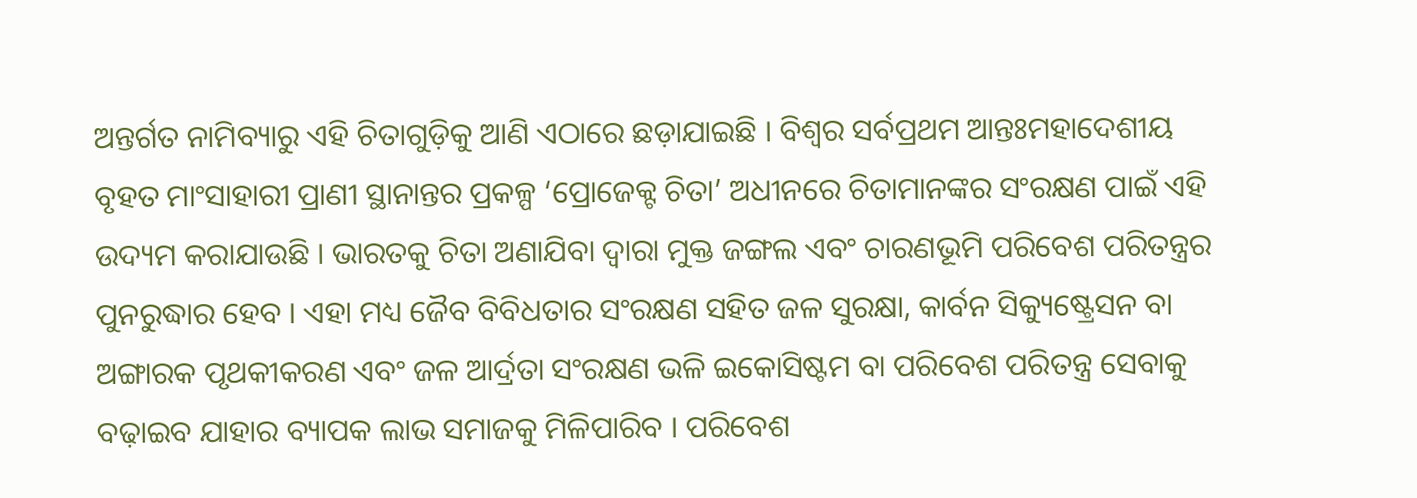ଅନ୍ତର୍ଗତ ନାମିବ୍ୟାରୁ ଏହି ଚିତାଗୁଡ଼ିକୁ ଆଣି ଏଠାରେ ଛଡ଼ାଯାଇଛି । ବିଶ୍ୱର ସର୍ବପ୍ରଥମ ଆନ୍ତଃମହାଦେଶୀୟ ବୃହତ ମାଂସାହାରୀ ପ୍ରାଣୀ ସ୍ଥାନାନ୍ତର ପ୍ରକଳ୍ପ ‘ପ୍ରୋଜେକ୍ଟ ଚିତା’ ଅଧୀନରେ ଚିତାମାନଙ୍କର ସଂରକ୍ଷଣ ପାଇଁ ଏହି ଉଦ୍ୟମ କରାଯାଉଛି । ଭାରତକୁ ଚିତା ଅଣାଯିବା ଦ୍ୱାରା ମୁକ୍ତ ଜଙ୍ଗଲ ଏବଂ ଚାରଣଭୂମି ପରିବେଶ ପରିତନ୍ତ୍ରର ପୁନରୁଦ୍ଧାର ହେବ । ଏହା ମଧ୍ୟ ଜୈବ ବିବିଧତାର ସଂରକ୍ଷଣ ସହିତ ଜଳ ସୁରକ୍ଷା, କାର୍ବନ ସିକ୍ୟୁଷ୍ଟ୍ରେସନ ବା ଅଙ୍ଗାରକ ପୃଥକୀକରଣ ଏବଂ ଜଳ ଆର୍ଦ୍ରତା ସଂରକ୍ଷଣ ଭଳି ଇକୋସିଷ୍ଟମ ବା ପରିବେଶ ପରିତନ୍ତ୍ର ସେବାକୁ ବଢ଼ାଇବ ଯାହାର ବ୍ୟାପକ ଲାଭ ସମାଜକୁ ମିଳିପାରିବ । ପରିବେଶ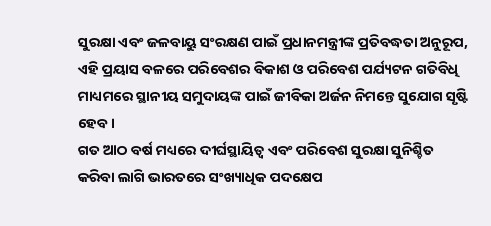ସୁରକ୍ଷା ଏବଂ ଜଳବାୟୁ ସଂରକ୍ଷଣ ପାଇଁ ପ୍ରଧାନମନ୍ତ୍ରୀଙ୍କ ପ୍ରତିବଦ୍ଧତା ଅନୁରୂପ, ଏହି ପ୍ରୟାସ ବଳରେ ପରିବେଶର ବିକାଶ ଓ ପରିବେଶ ପର୍ଯ୍ୟଟନ ଗତିବିଧି ମାଧ୍ୟମରେ ସ୍ଥାନୀୟ ସମୁଦାୟଙ୍କ ପାଇଁ ଜୀବିକା ଅର୍ଜନ ନିମନ୍ତେ ସୁଯୋଗ ସୃଷ୍ଟି ହେବ ।
ଗତ ଆଠ ବର୍ଷ ମଧ୍ୟରେ ଦୀର୍ଘସ୍ଥାୟିତ୍ୱ ଏବଂ ପରିବେଶ ସୁରକ୍ଷା ସୁନିଶ୍ଚିତ କରିବା ଲାଗି ଭାରତରେ ସଂଖ୍ୟାଧିକ ପଦକ୍ଷେପ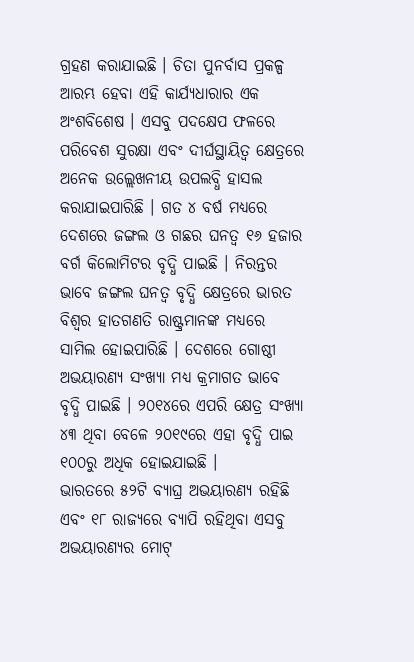ଗ୍ରହଣ କରାଯାଇଛି । ଚିତା ପୁନର୍ବାସ ପ୍ରକଳ୍ପ ଆରମ୍ଭ ହେବା ଏହି କାର୍ଯ୍ୟଧାରାର ଏକ ଅଂଶବିଶେଷ । ଏସବୁ ପଦକ୍ଷେପ ଫଳରେ ପରିବେଶ ସୁରକ୍ଷା ଏବଂ ଦୀର୍ଘସ୍ଥାୟିତ୍ୱ କ୍ଷେତ୍ରରେ ଅନେକ ଉଲ୍ଲେଖନୀୟ ଉପଲବ୍ଧି ହାସଲ କରାଯାଇପାରିଛି । ଗତ ୪ ବର୍ଷ ମଧ୍ୟରେ ଦେଶରେ ଜଙ୍ଗଲ ଓ ଗଛର ଘନତ୍ୱ ୧୬ ହଜାର ବର୍ଗ କିଲୋମିଟର ବୃଦ୍ଧି ପାଇଛି । ନିରନ୍ତର ଭାବେ ଜଙ୍ଗଲ ଘନତ୍ୱ ବୃଦ୍ଧି କ୍ଷେତ୍ରରେ ଭାରତ ବିଶ୍ୱର ହାତଗଣତି ରାଷ୍ଟ୍ରମାନଙ୍କ ମଧ୍ୟରେ ସାମିଲ ହୋଇପାରିଛି । ଦେଶରେ ଗୋଷ୍ଠୀ ଅଭୟାରଣ୍ୟ ସଂଖ୍ୟା ମଧ୍ୟ କ୍ରମାଗତ ଭାବେ ବୃଦ୍ଧି ପାଇଛି । ୨୦୧୪ରେ ଏପରି କ୍ଷେତ୍ର ସଂଖ୍ୟା ୪୩ ଥିବା ବେଳେ ୨୦୧୯ରେ ଏହା ବୃଦ୍ଧି ପାଇ ୧୦୦ରୁ ଅଧିକ ହୋଇଯାଇଛି ।
ଭାରତରେ ୫୨ଟି ବ୍ୟାଘ୍ର ଅଭୟାରଣ୍ୟ ରହିଛି ଏବଂ ୧୮ ରାଜ୍ୟରେ ବ୍ୟାପି ରହିଥିବା ଏସବୁ ଅଭୟାରଣ୍ୟର ମୋଟ୍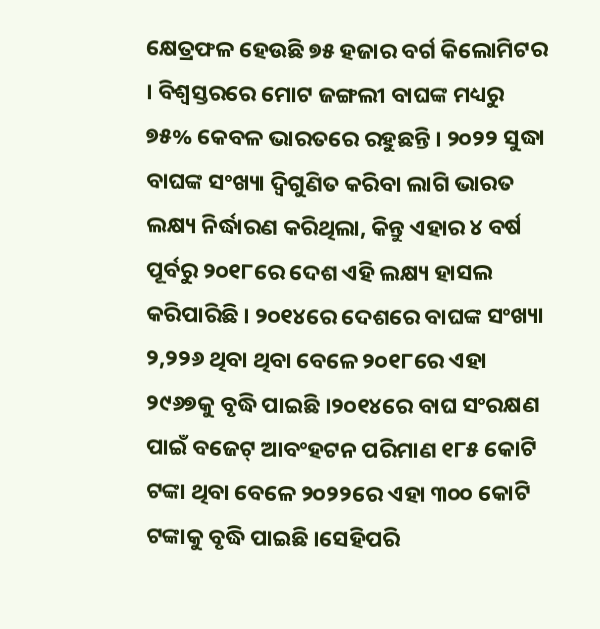କ୍ଷେତ୍ରଫଳ ହେଉଛି ୭୫ ହଜାର ବର୍ଗ କିଲୋମିଟର । ବିଶ୍ୱସ୍ତରରେ ମୋଟ ଜଙ୍ଗଲୀ ବାଘଙ୍କ ମଧ୍ୟରୁ ୭୫% କେବଳ ଭାରତରେ ରହୁଛନ୍ତି । ୨୦୨୨ ସୁଦ୍ଧା ବାଘଙ୍କ ସଂଖ୍ୟା ଦ୍ୱିଗୁଣିତ କରିବା ଲାଗି ଭାରତ ଲକ୍ଷ୍ୟ ନିର୍ଦ୍ଧାରଣ କରିଥିଲା, କିନ୍ତୁ ଏହାର ୪ ବର୍ଷ ପୂର୍ବରୁ ୨୦୧୮ରେ ଦେଶ ଏହି ଲକ୍ଷ୍ୟ ହାସଲ କରିପାରିଛି । ୨୦୧୪ରେ ଦେଶରେ ବାଘଙ୍କ ସଂଖ୍ୟା ୨,୨୨୬ ଥିବା ଥିବା ବେଳେ ୨୦୧୮ରେ ଏହା ୨୯୬୭କୁ ବୃଦ୍ଧି ପାଇଛି ।୨୦୧୪ରେ ବାଘ ସଂରକ୍ଷଣ ପାଇଁ ବଜେଟ୍ ଆବଂହଟନ ପରିମାଣ ୧୮୫ କୋଟି ଟଙ୍କା ଥିବା ବେଳେ ୨୦୨୨ରେ ଏହା ୩୦୦ କୋଟି ଟଙ୍କାକୁ ବୃଦ୍ଧି ପାଇଛି ।ସେହିପରି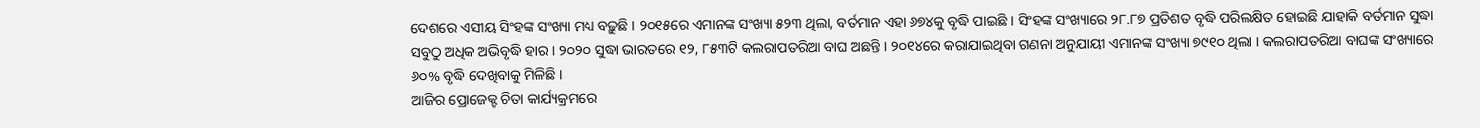ଦେଶରେ ଏସୀୟ ସିଂହଙ୍କ ସଂଖ୍ୟା ମଧ୍ୟ ବଢ଼ୁଛି । ୨୦୧୫ରେ ଏମାନଙ୍କ ସଂଖ୍ୟା ୫୨୩ ଥିଲା, ବର୍ତମାନ ଏହା ୬୭୪କୁ ବୃଦ୍ଧି ପାଇଛି । ସିଂହଙ୍କ ସଂଖ୍ୟାରେ ୨୮.୮୭ ପ୍ରତିଶତ ବୃଦ୍ଧି ପରିଲକ୍ଷିତ ହୋଇଛି ଯାହାକି ବର୍ତମାନ ସୁଦ୍ଧା ସବୁଠୁ ଅଧିକ ଅଭିବୃଦ୍ଧି ହାର । ୨୦୨୦ ସୁଦ୍ଧା ଭାରତରେ ୧୨, ୮୫୩ଟି କଲରାପତରିଆ ବାଘ ଅଛନ୍ତି । ୨୦୧୪ରେ କରାଯାଇଥିବା ଗଣନା ଅନୁଯାୟୀ ଏମାନଙ୍କ ସଂଖ୍ୟା ୭୯୧୦ ଥିଲା । କଲରାପତରିଆ ବାଘଙ୍କ ସଂଖ୍ୟାରେ ୬୦% ବୃଦ୍ଧି ଦେଖିବାକୁ ମିଳିଛି ।
ଆଜିର ପ୍ରୋଜେକ୍ଟ ଚିତା କାର୍ଯ୍ୟକ୍ରମରେ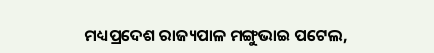ମଧ୍ୟପ୍ରଦେଶ ରାଜ୍ୟପାଳ ମଙ୍ଗୁଭାଇ ପଟେଲ,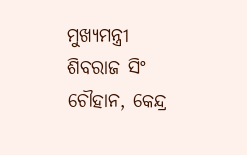ମୁଖ୍ୟମନ୍ତ୍ରୀ ଶିବରାଜ ସିଂ ଚୌହାନ, କେନ୍ଦ୍ର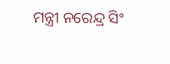ମନ୍ତ୍ରୀ ନରେନ୍ଦ୍ର ସିଂ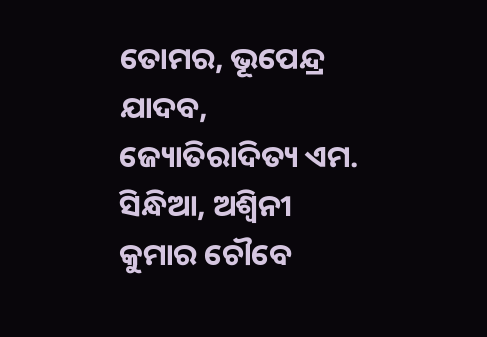ତୋମର, ଭୂପେନ୍ଦ୍ର ଯାଦବ, ଜ୍ୟୋତିରାଦିତ୍ୟ ଏମ. ସିନ୍ଧିଆ, ଅଶ୍ୱିନୀ କୁମାର ଚୌବେ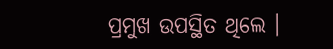ପ୍ରମୁଖ ଉପସ୍ଥିତ ଥିଲେ ।